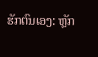ຮັກຕົນເອງ: ຫຼັກ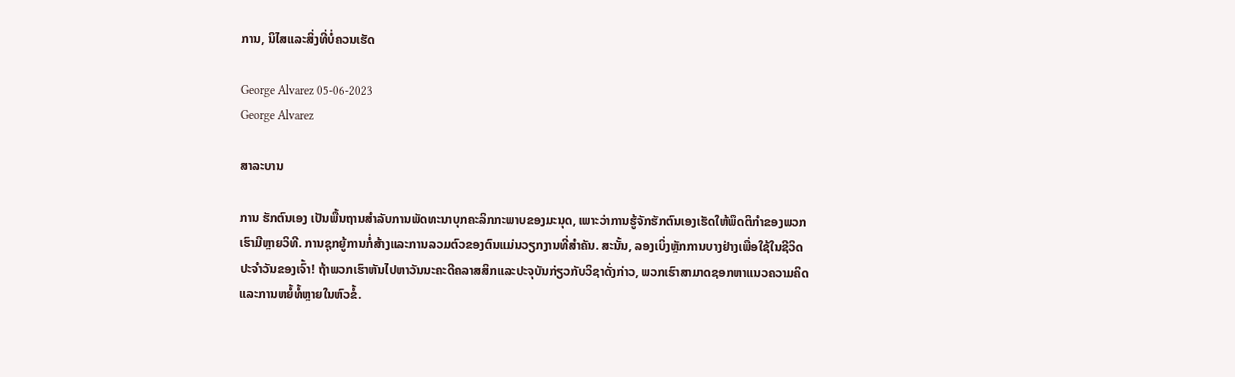ການ, ນິໄສແລະສິ່ງທີ່ບໍ່ຄວນເຮັດ

George Alvarez 05-06-2023
George Alvarez

ສາລະບານ

ການ ຮັກຕົນເອງ ເປັນພື້ນຖານສໍາລັບການພັດທະນາບຸກຄະລິກກະພາບຂອງມະນຸດ, ເພາະວ່າການຮູ້ຈັກຮັກຕົນເອງເຮັດໃຫ້ພຶດຕິກໍາຂອງພວກເຮົາມີຫຼາຍວິທີ. ການຊຸກຍູ້ການກໍ່ສ້າງແລະການລວມຕົວຂອງຕົນແມ່ນວຽກງານທີ່ສໍາຄັນ. ສະນັ້ນ, ລອງເບິ່ງຫຼັກການບາງຢ່າງເພື່ອໃຊ້ໃນຊີວິດປະຈຳວັນຂອງເຈົ້າ! ຖ້າພວກເຮົາຫັນໄປຫາວັນນະຄະດີຄລາສສິກແລະປະຈຸບັນກ່ຽວກັບວິຊາດັ່ງກ່າວ, ພວກເຮົາສາມາດຊອກຫາແນວຄວາມຄິດແລະການຫຍໍ້ທໍ້ຫຼາຍໃນຫົວຂໍ້.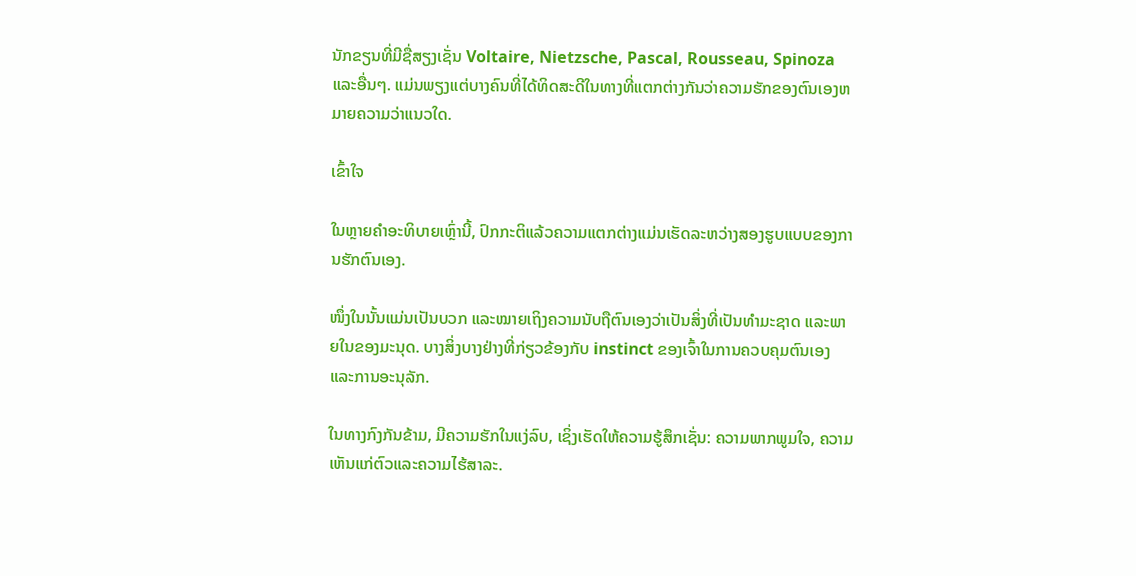ນັກຂຽນທີ່ມີຊື່ສຽງເຊັ່ນ Voltaire, Nietzsche, Pascal, Rousseau, Spinoza ແລະອື່ນໆ. ແມ່ນພຽງແຕ່ບາງຄົນທີ່ໄດ້ທິດສະດີໃນທາງທີ່ແຕກຕ່າງກັນວ່າຄວາມຮັກຂອງຕົນເອງຫມາຍຄວາມວ່າແນວໃດ.

ເຂົ້າໃຈ

ໃນຫຼາຍຄໍາອະທິບາຍເຫຼົ່ານີ້, ປົກກະຕິແລ້ວຄວາມແຕກຕ່າງແມ່ນເຮັດລະຫວ່າງສອງຮູບແບບຂອງການຮັກຕົນເອງ.

ໜຶ່ງໃນນັ້ນແມ່ນເປັນບວກ ແລະໝາຍເຖິງຄວາມນັບຖືຕົນເອງວ່າເປັນສິ່ງທີ່ເປັນທຳມະຊາດ ແລະພາຍໃນຂອງມະນຸດ. ບາງສິ່ງບາງຢ່າງທີ່ກ່ຽວຂ້ອງກັບ instinct ຂອງເຈົ້າໃນການຄວບຄຸມຕົນເອງແລະການອະນຸລັກ.

ໃນທາງກົງກັນຂ້າມ, ມີຄວາມຮັກໃນແງ່ລົບ, ເຊິ່ງເຮັດໃຫ້ຄວາມຮູ້ສຶກເຊັ່ນ: ຄວາມພາກພູມໃຈ, ຄວາມເຫັນແກ່ຕົວແລະຄວາມໄຮ້ສາລະ.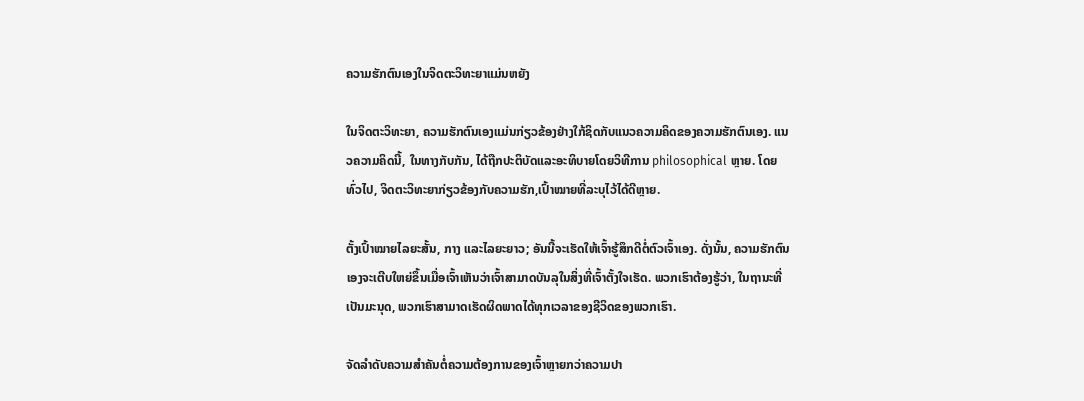ຄວາມຮັກຕົນເອງໃນຈິດຕະວິທະຍາແມ່ນຫຍັງ

ໃນຈິດຕະວິທະຍາ, ຄວາມຮັກຕົນເອງແມ່ນກ່ຽວຂ້ອງຢ່າງໃກ້ຊິດກັບແນວຄວາມຄິດຂອງຄວາມຮັກຕົນເອງ. ແນວຄວາມຄິດນີ້, ໃນທາງກັບກັນ, ໄດ້ຖືກປະຕິບັດແລະອະທິບາຍໂດຍວິທີການ philosophical ຫຼາຍ. ໂດຍທົ່ວໄປ, ຈິດຕະວິທະຍາກ່ຽວຂ້ອງກັບຄວາມຮັກ,ເປົ້າໝາຍທີ່ລະບຸໄວ້ໄດ້ດີຫຼາຍ.

ຕັ້ງເປົ້າໝາຍໄລຍະສັ້ນ, ກາງ ແລະໄລຍະຍາວ; ອັນນີ້ຈະເຮັດໃຫ້ເຈົ້າຮູ້ສຶກດີຕໍ່ຕົວເຈົ້າເອງ. ດັ່ງນັ້ນ, ຄວາມຮັກຕົນເອງຈະເຕີບໃຫຍ່ຂຶ້ນເມື່ອເຈົ້າເຫັນວ່າເຈົ້າສາມາດບັນລຸໃນສິ່ງທີ່ເຈົ້າຕັ້ງໃຈເຮັດ. ພວກເຮົາຕ້ອງຮູ້ວ່າ, ໃນຖານະທີ່ເປັນມະນຸດ, ພວກເຮົາສາມາດເຮັດຜິດພາດໄດ້ທຸກເວລາຂອງຊີວິດຂອງພວກເຮົາ.

ຈັດລຳດັບຄວາມສຳຄັນຕໍ່ຄວາມຕ້ອງການຂອງເຈົ້າຫຼາຍກວ່າຄວາມປາ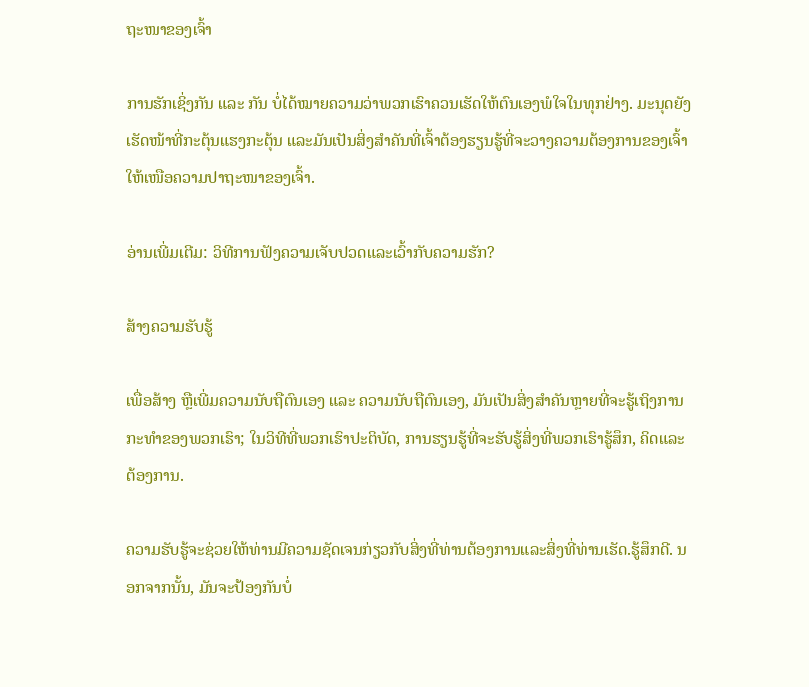ຖະໜາຂອງເຈົ້າ

ການຮັກເຊິ່ງກັນ ແລະ ກັນ ບໍ່ໄດ້ໝາຍຄວາມວ່າພວກເຮົາຄວນເຮັດໃຫ້ຕົນເອງພໍໃຈໃນທຸກຢ່າງ. ມະນຸດຍັງເຮັດໜ້າທີ່ກະຕຸ້ນແຮງກະຕຸ້ນ ແລະມັນເປັນສິ່ງສຳຄັນທີ່ເຈົ້າຕ້ອງຮຽນຮູ້ທີ່ຈະວາງຄວາມຕ້ອງການຂອງເຈົ້າໃຫ້ເໜືອຄວາມປາຖະໜາຂອງເຈົ້າ.

ອ່ານເພີ່ມເຕີມ: ວິທີການຟັງຄວາມເຈັບປວດແລະເວົ້າກັບຄວາມຮັກ?

ສ້າງຄວາມຮັບຮູ້

ເພື່ອສ້າງ ຫຼືເພີ່ມຄວາມນັບຖືຕົນເອງ ແລະ ຄວາມນັບຖືຕົນເອງ, ມັນເປັນສິ່ງສໍາຄັນຫຼາຍທີ່ຈະຮູ້ເຖິງການກະທໍາຂອງພວກເຮົາ; ໃນວິທີທີ່ພວກເຮົາປະຕິບັດ, ການຮຽນຮູ້ທີ່ຈະຮັບຮູ້ສິ່ງທີ່ພວກເຮົາຮູ້ສຶກ, ຄິດແລະຕ້ອງການ.

ຄວາມຮັບຮູ້ຈະຊ່ວຍໃຫ້ທ່ານມີຄວາມຊັດເຈນກ່ຽວກັບສິ່ງທີ່ທ່ານຕ້ອງການແລະສິ່ງທີ່ທ່ານເຮັດ.ຮູ້ສຶກດີ. ນອກຈາກນັ້ນ, ມັນຈະປ້ອງກັນບໍ່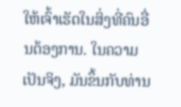ໃຫ້ເຈົ້າເຮັດໃນສິ່ງທີ່ຄົນອື່ນຕ້ອງການ. ໃນຄວາມເປັນຈິງ, ມັນຂຶ້ນກັບທ່ານ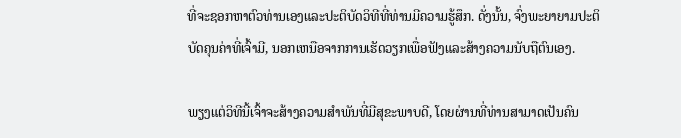ທີ່ຈະຊອກຫາຕົວທ່ານເອງແລະປະຕິບັດວິທີທີ່ທ່ານມີຄວາມຮູ້ສຶກ. ດັ່ງນັ້ນ, ຈົ່ງພະຍາຍາມປະຕິບັດຄຸນຄ່າທີ່ເຈົ້າມີ, ນອກເຫນືອຈາກການເຮັດວຽກເພື່ອຟັງແລະສ້າງຄວາມນັບຖືຕົນເອງ.

ພຽງແຕ່ວິທີນີ້ເຈົ້າຈະສ້າງຄວາມສໍາພັນທີ່ມີສຸຂະພາບດີ, ໂດຍຜ່ານທີ່ທ່ານສາມາດເປັນຄົນ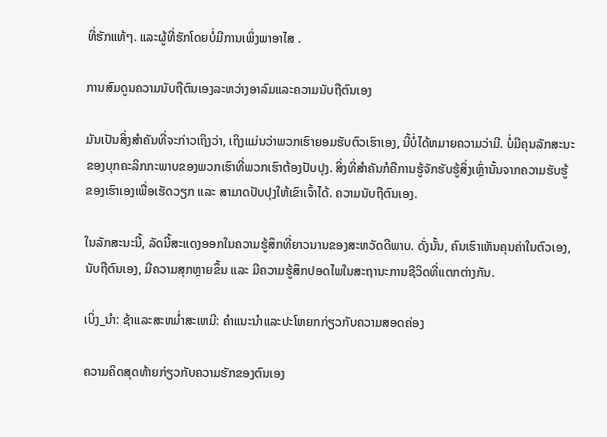ທີ່ຮັກແທ້ໆ. ແລະຜູ້ທີ່ຮັກໂດຍບໍ່ມີການເພິ່ງພາອາໄສ .

ການສົມດູນຄວາມນັບຖືຕົນເອງລະຫວ່າງອາລົມແລະຄວາມນັບຖືຕົນເອງ

ມັນເປັນສິ່ງສໍາຄັນທີ່ຈະກ່າວເຖິງວ່າ, ເຖິງແມ່ນວ່າພວກເຮົາຍອມຮັບຕົວເຮົາເອງ, ນີ້ບໍ່ໄດ້ຫມາຍຄວາມວ່າມີ. ບໍ່ມີຄຸນລັກສະນະຂອງບຸກຄະລິກກະພາບຂອງພວກເຮົາທີ່ພວກເຮົາຕ້ອງປັບປຸງ. ສິ່ງທີ່ສຳຄັນກໍຄືການຮູ້ຈັກຮັບຮູ້ສິ່ງເຫຼົ່ານັ້ນຈາກຄວາມຮັບຮູ້ຂອງເຮົາເອງເພື່ອເຮັດວຽກ ແລະ ສາມາດປັບປຸງໃຫ້ເຂົາເຈົ້າໄດ້. ຄວາມນັບຖືຕົນເອງ.

ໃນລັກສະນະນີ້, ລັດນີ້ສະແດງອອກໃນຄວາມຮູ້ສຶກທີ່ຍາວນານຂອງສະຫວັດດີພາບ. ດັ່ງນັ້ນ, ຄົນເຮົາເຫັນຄຸນຄ່າໃນຕົວເອງ, ນັບຖືຕົນເອງ, ມີຄວາມສຸກຫຼາຍຂຶ້ນ ແລະ ມີຄວາມຮູ້ສຶກປອດໄພໃນສະຖານະການຊີວິດທີ່ແຕກຕ່າງກັນ.

ເບິ່ງ_ນຳ: ຊ້າແລະສະຫມໍ່າສະເຫມີ: ຄໍາແນະນໍາແລະປະໂຫຍກກ່ຽວກັບຄວາມສອດຄ່ອງ

ຄວາມຄິດສຸດທ້າຍກ່ຽວກັບຄວາມຮັກຂອງຕົນເອງ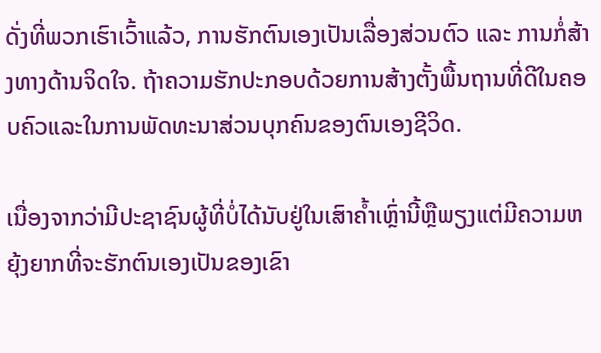ດັ່ງທີ່ພວກເຮົາເວົ້າແລ້ວ, ການຮັກຕົນເອງເປັນເລື່ອງສ່ວນຕົວ ແລະ ການກໍ່ສ້າງທາງດ້ານຈິດໃຈ. ຖ້າຄວາມຮັກປະກອບດ້ວຍການສ້າງຕັ້ງພື້ນຖານທີ່ດີໃນຄອບຄົວແລະໃນການພັດທະນາສ່ວນບຸກຄົນຂອງຕົນເອງຊີວິດ.

ເນື່ອງຈາກວ່າມີປະຊາຊົນຜູ້ທີ່ບໍ່ໄດ້ນັບຢູ່ໃນເສົາຄ້ຳເຫຼົ່ານີ້ຫຼືພຽງແຕ່ມີຄວາມຫຍຸ້ງຍາກທີ່ຈະຮັກຕົນເອງເປັນຂອງເຂົາ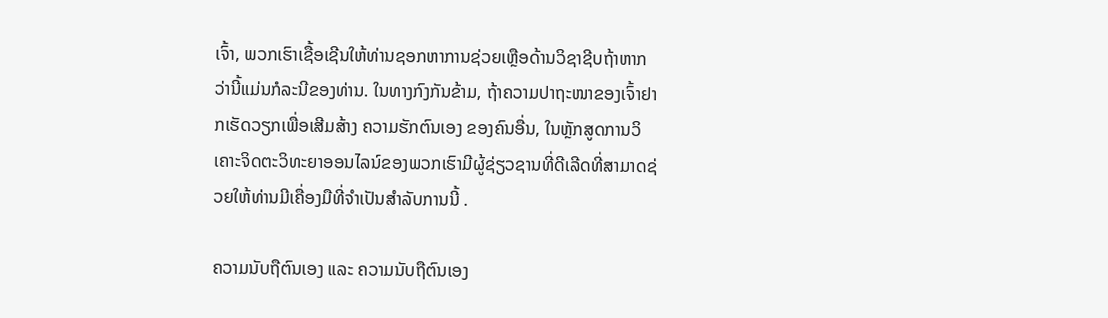ເຈົ້າ, ພວກເຮົາເຊື້ອເຊີນໃຫ້ທ່ານຊອກຫາການຊ່ວຍເຫຼືອດ້ານວິຊາຊີບຖ້າຫາກວ່ານີ້ແມ່ນກໍລະນີຂອງທ່ານ. ໃນທາງກົງກັນຂ້າມ, ຖ້າຄວາມປາຖະໜາຂອງເຈົ້າຢາກເຮັດວຽກເພື່ອເສີມສ້າງ ຄວາມຮັກຕົນເອງ ຂອງຄົນອື່ນ, ໃນຫຼັກສູດການວິເຄາະຈິດຕະວິທະຍາອອນໄລນ໌ຂອງພວກເຮົາມີຜູ້ຊ່ຽວຊານທີ່ດີເລີດທີ່ສາມາດຊ່ວຍໃຫ້ທ່ານມີເຄື່ອງມືທີ່ຈໍາເປັນສໍາລັບການນີ້ .

ຄວາມນັບຖືຕົນເອງ ແລະ ຄວາມນັບຖືຕົນເອງ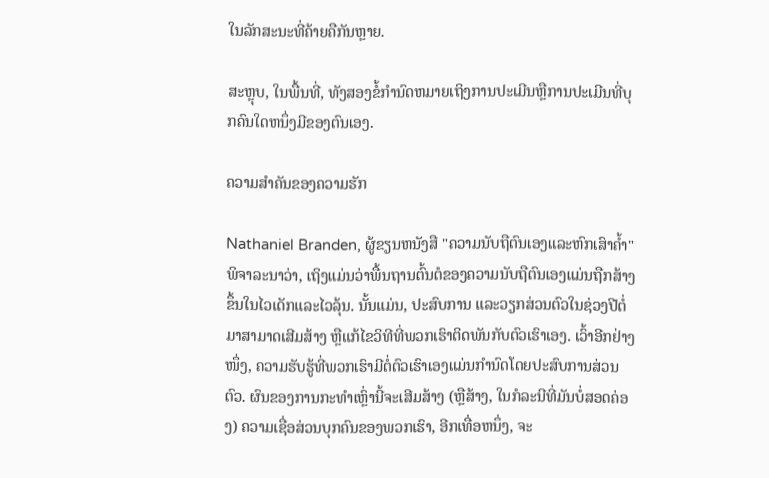ໃນລັກສະນະທີ່ຄ້າຍຄືກັນຫຼາຍ.

ສະຫຼຸບ, ໃນພື້ນທີ່, ທັງສອງຂໍ້ກໍານົດຫມາຍເຖິງການປະເມີນຫຼືການປະເມີນທີ່ບຸກຄົນໃດຫນຶ່ງມີຂອງຕົນເອງ.

ຄວາມສໍາຄັນຂອງຄວາມຮັກ

Nathaniel Branden, ຜູ້ຂຽນຫນັງສື "ຄວາມນັບຖືຕົນເອງແລະຫົກເສົາຄ້ຳ" ພິຈາລະນາວ່າ, ເຖິງແມ່ນວ່າພື້ນຖານຕົ້ນຕໍຂອງຄວາມນັບຖືຕົນເອງແມ່ນຖືກສ້າງຂຶ້ນໃນໄວເດັກແລະໄວລຸ້ນ. ນັ້ນແມ່ນ, ປະສົບການ ແລະວຽກສ່ວນຕົວໃນຊ່ວງປີຕໍ່ມາສາມາດເສີມສ້າງ ຫຼືແກ້ໄຂວິທີທີ່ພວກເຮົາຕິດພັນກັບຕົວເຮົາເອງ. ເວົ້າອີກຢ່າງໜຶ່ງ, ຄວາມຮັບຮູ້ທີ່ພວກເຮົາມີຕໍ່ຕົວເຮົາເອງແມ່ນກຳນົດໂດຍປະສົບການສ່ວນຕົວ. ຜົນຂອງການກະທໍາເຫຼົ່ານີ້ຈະເສີມສ້າງ (ຫຼືສ້າງ, ໃນກໍລະນີທີ່ມັນບໍ່ສອດຄ່ອງ) ຄວາມເຊື່ອສ່ວນບຸກຄົນຂອງພວກເຮົາ, ອີກເທື່ອຫນຶ່ງ, ຈະ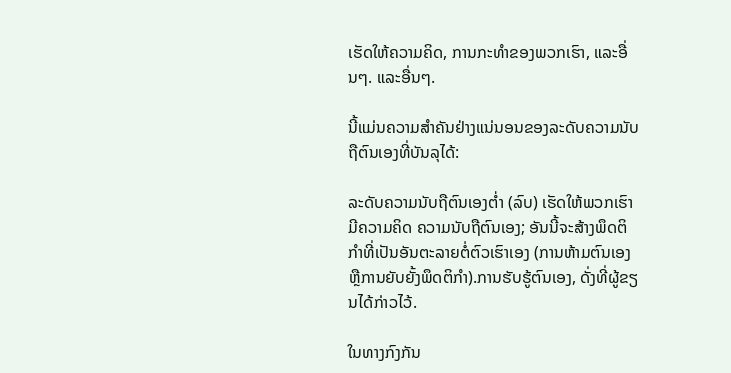ເຮັດໃຫ້ຄວາມຄິດ, ການກະທໍາຂອງພວກເຮົາ, ແລະອື່ນໆ. ແລະອື່ນໆ.

ນີ້ແມ່ນຄວາມສຳຄັນຢ່າງແນ່ນອນຂອງລະດັບຄວາມນັບຖືຕົນເອງທີ່ບັນລຸໄດ້:

ລະດັບຄວາມນັບຖືຕົນເອງຕໍ່າ (ລົບ) ເຮັດໃຫ້ພວກເຮົາມີຄວາມຄິດ ຄວາມນັບຖືຕົນເອງ; ອັນນີ້ຈະສ້າງພຶດຕິກຳທີ່ເປັນອັນຕະລາຍຕໍ່ຕົວເຮົາເອງ (ການຫ້າມຕົນເອງ ຫຼືການຍັບຍັ້ງພຶດຕິກໍາ).ການຮັບຮູ້ຕົນເອງ, ດັ່ງທີ່ຜູ້ຂຽນໄດ້ກ່າວໄວ້.

ໃນທາງກົງກັນ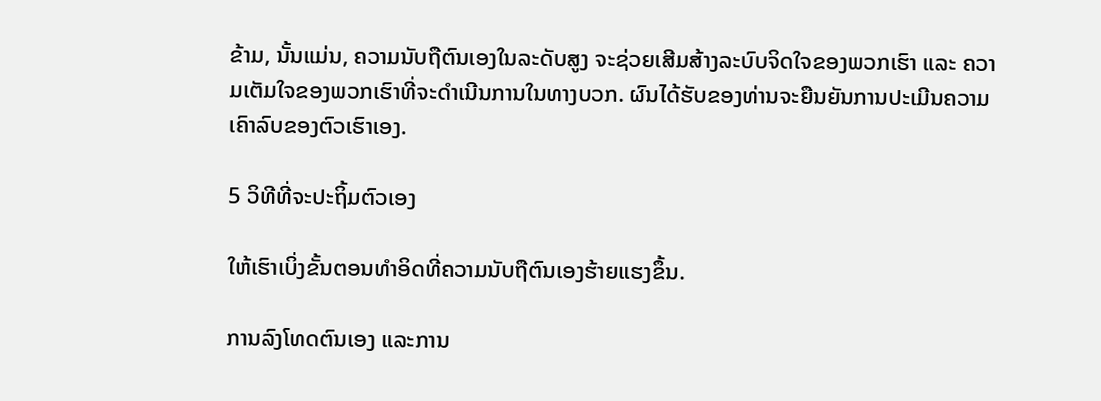ຂ້າມ, ນັ້ນແມ່ນ, ຄວາມນັບຖືຕົນເອງໃນລະດັບສູງ ຈະຊ່ວຍເສີມສ້າງລະບົບຈິດໃຈຂອງພວກເຮົາ ແລະ ຄວາມເຕັມໃຈຂອງພວກເຮົາທີ່ຈະດໍາເນີນການໃນທາງບວກ. ຜົນໄດ້ຮັບຂອງທ່ານຈະຍືນຍັນການປະເມີນຄວາມເຄົາລົບຂອງຕົວເຮົາເອງ.

5 ວິທີທີ່ຈະປະຖິ້ມຕົວເອງ

ໃຫ້ເຮົາເບິ່ງຂັ້ນຕອນທໍາອິດທີ່ຄວາມນັບຖືຕົນເອງຮ້າຍແຮງຂຶ້ນ.

ການລົງໂທດຕົນເອງ ແລະການ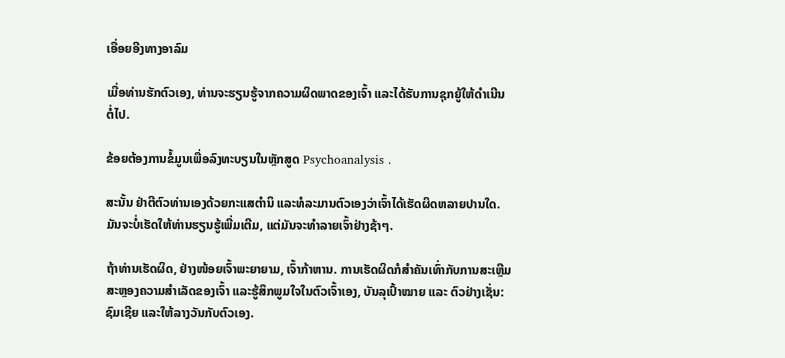ເອື່ອຍອີງທາງອາລົມ

ເມື່ອທ່ານຮັກຕົວເອງ, ທ່ານຈະຮຽນຮູ້ຈາກຄວາມຜິດພາດຂອງເຈົ້າ ແລະໄດ້ຮັບການຊຸກຍູ້ໃຫ້ດໍາເນີນຕໍ່ໄປ.

ຂ້ອຍຕ້ອງການຂໍ້ມູນເພື່ອລົງທະບຽນໃນຫຼັກສູດ Psychoanalysis .

ສະນັ້ນ ຢ່າຕີຕົວທ່ານເອງດ້ວຍກະແສຕຳນິ ແລະທໍລະມານຕົວເອງວ່າເຈົ້າໄດ້ເຮັດຜິດຫລາຍປານໃດ. ມັນຈະບໍ່ເຮັດໃຫ້ທ່ານຮຽນຮູ້ເພີ່ມເຕີມ, ແຕ່ມັນຈະທໍາລາຍເຈົ້າຢ່າງຊ້າໆ.

ຖ້າທ່ານເຮັດຜິດ, ຢ່າງໜ້ອຍເຈົ້າພະຍາຍາມ, ເຈົ້າກ້າຫານ. ການເຮັດຜິດກໍສຳຄັນເທົ່າກັບການສະເຫຼີມສະຫຼອງຄວາມສຳເລັດຂອງເຈົ້າ ແລະຮູ້ສຶກພູມໃຈໃນຕົວເຈົ້າເອງ, ບັນລຸເປົ້າໝາຍ ແລະ ຕົວຢ່າງເຊັ່ນ: ຊົມເຊີຍ ແລະໃຫ້ລາງວັນກັບຕົວເອງ.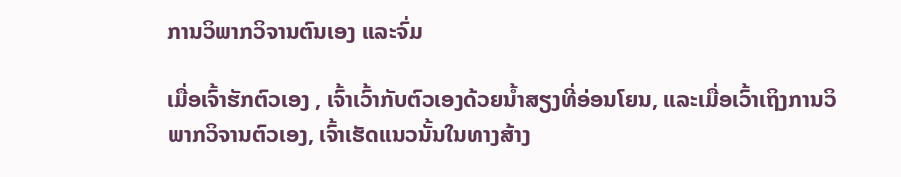ການວິພາກວິຈານຕົນເອງ ແລະຈົ່ມ

ເມື່ອເຈົ້າຮັກຕົວເອງ , ເຈົ້າເວົ້າກັບຕົວເອງດ້ວຍນໍ້າສຽງທີ່ອ່ອນໂຍນ, ແລະເມື່ອເວົ້າເຖິງການວິພາກວິຈານຕົວເອງ, ເຈົ້າເຮັດແນວນັ້ນໃນທາງສ້າງ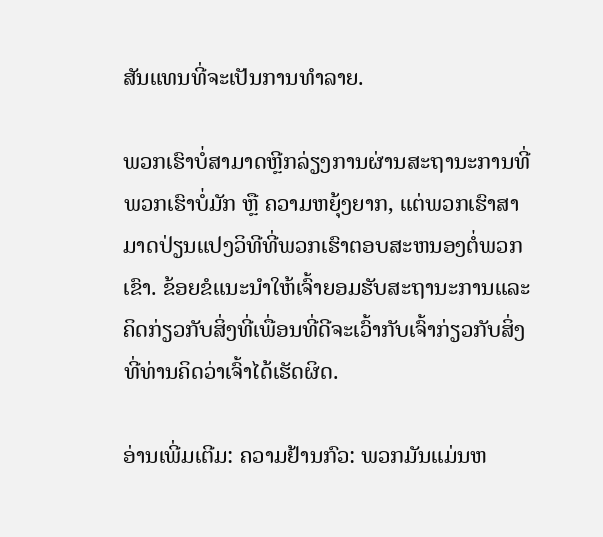ສັນແທນທີ່ຈະເປັນການທໍາລາຍ.

ພວກເຮົາບໍ່ສາມາດຫຼີກລ່ຽງການຜ່ານສະຖານະການທີ່ພວກເຮົາບໍ່ມັກ ຫຼື ຄວາມຫຍຸ້ງຍາກ, ແຕ່ພວກເຮົາສາມາດປ່ຽນແປງວິທີທີ່ພວກເຮົາຕອບສະຫນອງຕໍ່ພວກເຂົາ. ຂ້ອຍຂໍແນະນໍາໃຫ້ເຈົ້າຍອມຮັບສະຖານະການແລະຄິດກ່ຽວກັບສິ່ງທີ່ເພື່ອນທີ່ດີຈະເວົ້າກັບເຈົ້າກ່ຽວກັບສິ່ງທີ່ທ່ານຄິດວ່າເຈົ້າໄດ້ເຮັດຜິດ.

ອ່ານເພີ່ມເຕີມ: ຄວາມຢ້ານກົວ: ພວກມັນແມ່ນຫ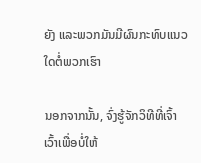ຍັງ ແລະພວກມັນມີຜົນກະທົບແນວໃດຕໍ່ພວກເຮົາ

ນອກຈາກນັ້ນ, ຈົ່ງຮູ້ຈັກວິທີທີ່ເຈົ້າເວົ້າເພື່ອບໍ່ໃຫ້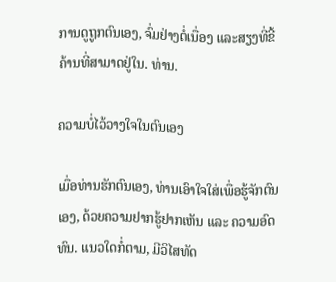ການດູຖູກຕົນເອງ, ຈົ່ມຢ່າງຕໍ່ເນື່ອງ ແລະສຽງທີ່ຂີ້ຄ້ານທີ່ສາມາດຢູ່ໃນ. ທ່ານ.

ຄວາມບໍ່ໄວ້ວາງໃຈໃນຕົນເອງ

ເມື່ອທ່ານຮັກຕົນເອງ, ທ່ານເອົາໃຈໃສ່ເພື່ອຮູ້ຈັກຕົນເອງ, ດ້ວຍຄວາມຢາກຮູ້ຢາກເຫັນ ແລະ ຄວາມອົດທົນ. ແນວໃດກໍ່ຕາມ, ມີວິໄສທັດ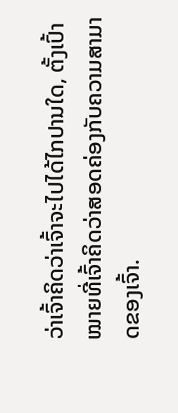ວ່າເຈົ້າຄິດວ່າເຈົ້າຈະໄປໄດ້ໄກປານໃດ, ຕັ້ງເປົ້າໝາຍທີ່ເຈົ້າຄິດວ່າສອດຄ່ອງກັບຄວາມສາມາດຂອງເຈົ້າ.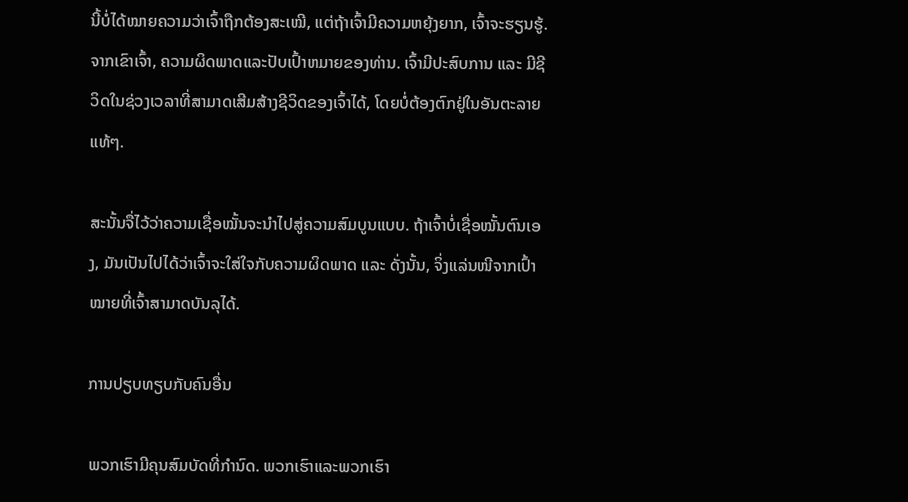ນີ້ບໍ່ໄດ້ໝາຍຄວາມວ່າເຈົ້າຖືກຕ້ອງສະເໝີ, ແຕ່ຖ້າເຈົ້າມີຄວາມຫຍຸ້ງຍາກ, ເຈົ້າຈະຮຽນຮູ້. ຈາກເຂົາເຈົ້າ, ຄວາມຜິດພາດແລະປັບເປົ້າຫມາຍຂອງທ່ານ. ເຈົ້າມີປະສົບການ ແລະ ມີຊີວິດໃນຊ່ວງເວລາທີ່ສາມາດເສີມສ້າງຊີວິດຂອງເຈົ້າໄດ້, ໂດຍບໍ່ຕ້ອງຕົກຢູ່ໃນອັນຕະລາຍແທ້ໆ.

ສະນັ້ນຈື່ໄວ້ວ່າຄວາມເຊື່ອໝັ້ນຈະນຳໄປສູ່ຄວາມສົມບູນແບບ. ຖ້າເຈົ້າບໍ່ເຊື່ອໝັ້ນຕົນເອງ, ມັນເປັນໄປໄດ້ວ່າເຈົ້າຈະໃສ່ໃຈກັບຄວາມຜິດພາດ ແລະ ດັ່ງນັ້ນ, ຈິ່ງແລ່ນໜີຈາກເປົ້າໝາຍທີ່ເຈົ້າສາມາດບັນລຸໄດ້.

ການປຽບທຽບກັບຄົນອື່ນ

ພວກເຮົາມີຄຸນສົມບັດທີ່ກຳນົດ. ພວກເຮົາແລະພວກເຮົາ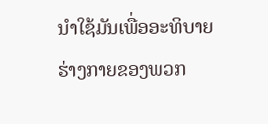ນໍາໃຊ້ມັນເພື່ອອະທິບາຍຮ່າງກາຍຂອງພວກ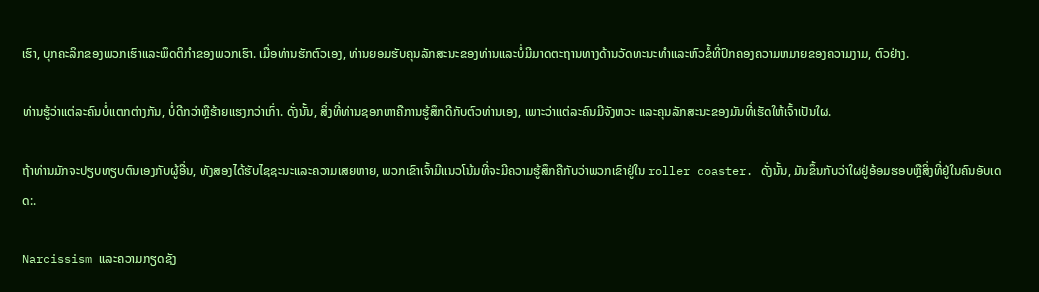ເຮົາ, ບຸກຄະລິກຂອງພວກເຮົາແລະພຶດຕິກໍາຂອງພວກເຮົາ. ເມື່ອທ່ານຮັກຕົວເອງ, ທ່ານຍອມຮັບຄຸນລັກສະນະຂອງທ່ານແລະບໍ່ມີມາດຕະຖານທາງດ້ານວັດທະນະທໍາແລະຫົວຂໍ້ທີ່ປົກຄອງຄວາມຫມາຍຂອງຄວາມງາມ, ຕົວຢ່າງ.

ທ່ານຮູ້ວ່າແຕ່ລະຄົນບໍ່ແຕກຕ່າງກັນ, ບໍ່ດີກວ່າຫຼືຮ້າຍແຮງກວ່າເກົ່າ. ດັ່ງນັ້ນ, ສິ່ງທີ່ທ່ານຊອກຫາຄືການຮູ້ສຶກດີກັບຕົວທ່ານເອງ, ເພາະວ່າແຕ່ລະຄົນມີຈັງຫວະ ແລະຄຸນລັກສະນະຂອງມັນທີ່ເຮັດໃຫ້ເຈົ້າເປັນໃຜ.

ຖ້າທ່ານມັກຈະປຽບທຽບຕົນເອງກັບຜູ້ອື່ນ, ທັງສອງໄດ້ຮັບໄຊຊະນະແລະຄວາມເສຍຫາຍ, ພວກເຂົາເຈົ້າມີແນວໂນ້ມທີ່ຈະມີຄວາມຮູ້ສຶກຄືກັບວ່າພວກເຂົາຢູ່ໃນ roller coaster. ດັ່ງນັ້ນ, ມັນຂຶ້ນກັບວ່າໃຜຢູ່ອ້ອມຮອບຫຼືສິ່ງທີ່ຢູ່ໃນຄົນອັບເດດ:.

Narcissism ແລະຄວາມກຽດຊັງ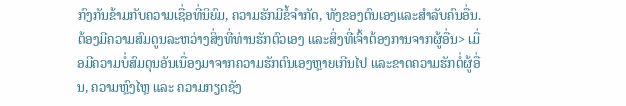ກົງກັນຂ້າມກັບຄວາມເຊື່ອທີ່ນິຍົມ, ຄວາມຮັກມີຂໍ້ຈໍາກັດ, ທັງຂອງຕົນເອງແລະສໍາລັບຄົນອື່ນ. ຕ້ອງມີຄວາມສົມດູນລະຫວ່າງສິ່ງທີ່ທ່ານຮັກຕົວເອງ ແລະສິ່ງທີ່ເຈົ້າຕ້ອງການຈາກຜູ້ອື່ນ> ເມື່ອມີຄວາມບໍ່ສົມດຸນອັນເນື່ອງມາຈາກຄວາມຮັກຕົນເອງຫຼາຍເກີນໄປ ແລະຂາດຄວາມຮັກຕໍ່ຜູ້ອື່ນ, ຄວາມຫຼົງໄຫຼ ແລະ ຄວາມກຽດຊັງ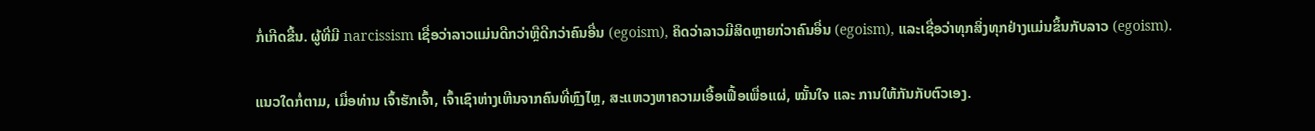ກໍ່ເກີດຂື້ນ. ຜູ້ທີ່ມີ narcissism ເຊື່ອວ່າລາວແມ່ນດີກວ່າຫຼືດີກວ່າຄົນອື່ນ (egoism), ຄິດວ່າລາວມີສິດຫຼາຍກ່ວາຄົນອື່ນ (egoism), ແລະເຊື່ອວ່າທຸກສິ່ງທຸກຢ່າງແມ່ນຂຶ້ນກັບລາວ (egoism).

ແນວໃດກໍ່ຕາມ, ເມື່ອທ່ານ ເຈົ້າຮັກເຈົ້າ, ເຈົ້າເຊົາຫ່າງເຫີນຈາກຄົນທີ່ຫຼົງໄຫຼ, ສະແຫວງຫາຄວາມເອື້ອເຟື້ອເພື່ອແຜ່, ໝັ້ນໃຈ ແລະ ການໃຫ້ກັນກັບຕົວເອງ.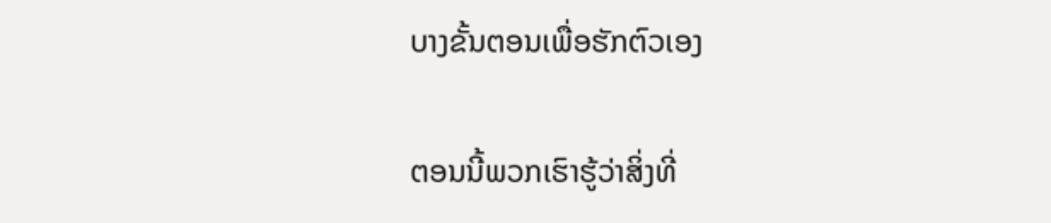ບາງຂັ້ນຕອນເພື່ອຮັກຕົວເອງ

ຕອນນີ້ພວກເຮົາຮູ້ວ່າສິ່ງທີ່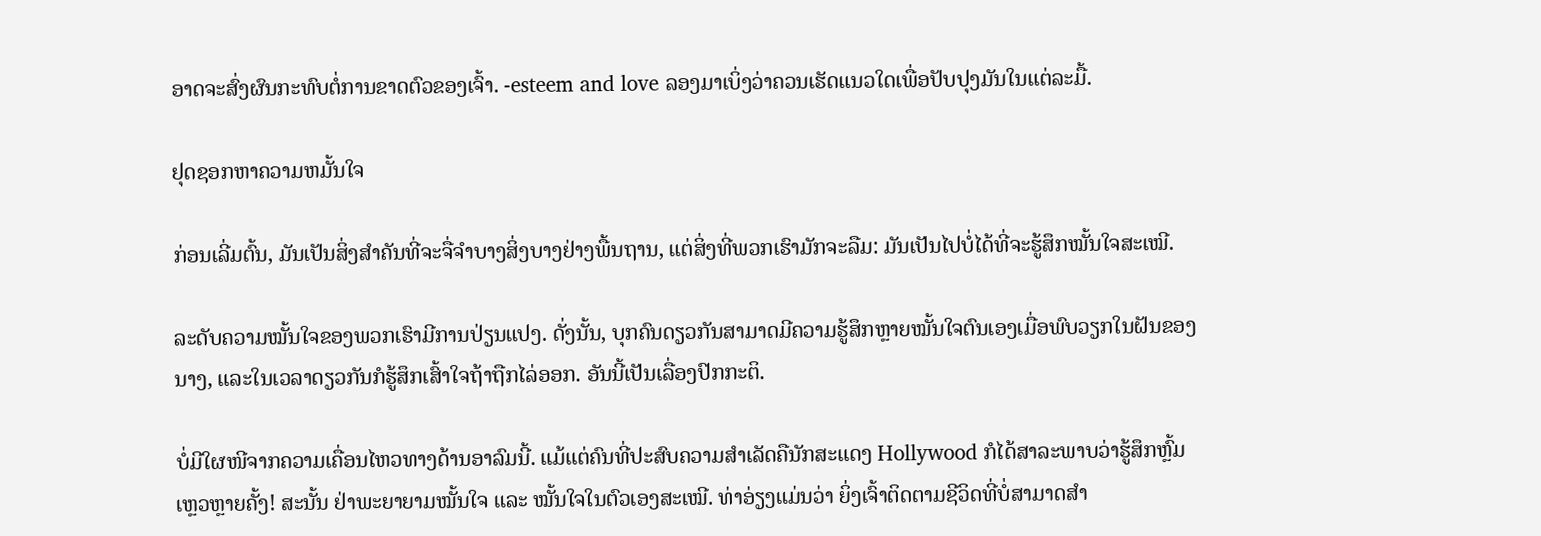ອາດຈະສົ່ງຜົນກະທົບຕໍ່ການຂາດຕົວຂອງເຈົ້າ. -esteem and love ລອງມາເບິ່ງວ່າຄວນເຮັດແນວໃດເພື່ອປັບປຸງມັນໃນແຕ່ລະມື້.

ຢຸດຊອກຫາຄວາມຫມັ້ນໃຈ

ກ່ອນເລີ່ມຕົ້ນ, ມັນເປັນສິ່ງສໍາຄັນທີ່ຈະຈື່ຈໍາບາງສິ່ງບາງຢ່າງພື້ນຖານ, ແຕ່ສິ່ງທີ່ພວກເຮົາມັກຈະລືມ: ມັນເປັນໄປບໍ່ໄດ້ທີ່ຈະຮູ້ສຶກໝັ້ນໃຈສະເໝີ.

ລະດັບຄວາມໝັ້ນໃຈຂອງພວກເຮົາມີການປ່ຽນແປງ. ດັ່ງນັ້ນ, ບຸກຄົນດຽວກັນສາມາດມີຄວາມຮູ້ສຶກຫຼາຍໝັ້ນໃຈຕົນເອງເມື່ອພົບວຽກໃນຝັນຂອງນາງ, ແລະໃນເວລາດຽວກັນກໍຮູ້ສຶກເສົ້າໃຈຖ້າຖືກໄລ່ອອກ. ອັນນີ້ເປັນເລື່ອງປົກກະຕິ.

ບໍ່ມີໃຜໜີຈາກຄວາມເຄື່ອນໄຫວທາງດ້ານອາລົມນີ້. ແມ້ແຕ່ຄົນທີ່ປະສົບຄວາມສຳເລັດຄືນັກສະແດງ Hollywood ກໍໄດ້ສາລະພາບວ່າຮູ້ສຶກຫຼົ້ມເຫຼວຫຼາຍຄັ້ງ! ສະນັ້ນ ຢ່າພະຍາຍາມໝັ້ນໃຈ ແລະ ໝັ້ນໃຈໃນຕົວເອງສະເໝີ. ທ່າອ່ຽງແມ່ນວ່າ ຍິ່ງເຈົ້າຕິດຕາມຊີວິດທີ່ບໍ່ສາມາດສຳ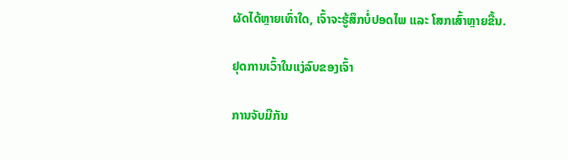ຜັດໄດ້ຫຼາຍເທົ່າໃດ, ເຈົ້າຈະຮູ້ສຶກບໍ່ປອດໄພ ແລະ ໂສກເສົ້າຫຼາຍຂື້ນ.

ຢຸດການເວົ້າໃນແງ່ລົບຂອງເຈົ້າ

ການຈັບມືກັນ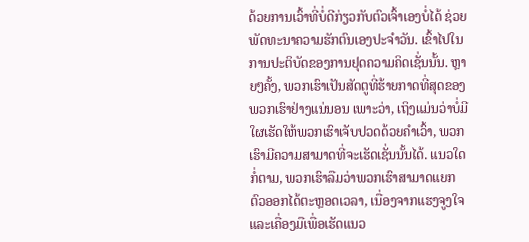ດ້ວຍການເວົ້າທີ່ບໍ່ດີກ່ຽວກັບຕົວເຈົ້າເອງບໍ່ໄດ້ ຊ່ວຍພັດທະນາຄວາມຮັກຕົນເອງປະຈໍາວັນ. ເຂົ້າໄປໃນການປະຕິບັດຂອງການຢຸດຄວາມຄິດເຊັ່ນນັ້ນ. ຫຼາຍໆຄັ້ງ, ພວກເຮົາເປັນສັດຕູທີ່ຮ້າຍກາດທີ່ສຸດຂອງພວກເຮົາຢ່າງແນ່ນອນ ເພາະວ່າ, ເຖິງແມ່ນວ່າບໍ່ມີໃຜເຮັດໃຫ້ພວກເຮົາເຈັບປວດດ້ວຍຄໍາເວົ້າ, ພວກເຮົາມີຄວາມສາມາດທີ່ຈະເຮັດເຊັ່ນນັ້ນໄດ້. ແນວໃດກໍ່ຕາມ, ພວກເຮົາລືມວ່າພວກເຮົາສາມາດແຍກຕົວອອກໄດ້ຕະຫຼອດເວລາ, ເນື່ອງຈາກແຮງຈູງໃຈ ແລະເຄື່ອງມືເພື່ອເຮັດແນວ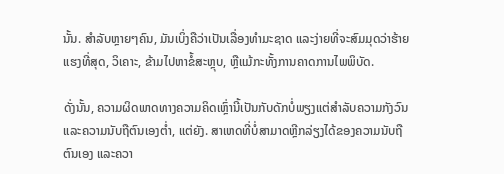ນັ້ນ. ສໍາລັບຫຼາຍໆຄົນ, ມັນເບິ່ງຄືວ່າເປັນເລື່ອງທໍາມະຊາດ ແລະງ່າຍທີ່ຈະສົມມຸດວ່າຮ້າຍແຮງທີ່ສຸດ, ວິເຄາະ, ຂ້າມໄປຫາຂໍ້ສະຫຼຸບ, ຫຼືແມ້ກະທັ້ງການຄາດການໄພພິບັດ.

ດັ່ງນັ້ນ, ຄວາມຜິດພາດທາງຄວາມຄິດເຫຼົ່ານີ້ເປັນກັບດັກບໍ່ພຽງແຕ່ສໍາລັບຄວາມກັງວົນແລະຄວາມນັບຖືຕົນເອງຕ່ຳ, ແຕ່ຍັງ. ສາເຫດທີ່ບໍ່ສາມາດຫຼີກລ່ຽງໄດ້ຂອງຄວາມນັບຖືຕົນເອງ ແລະຄວາ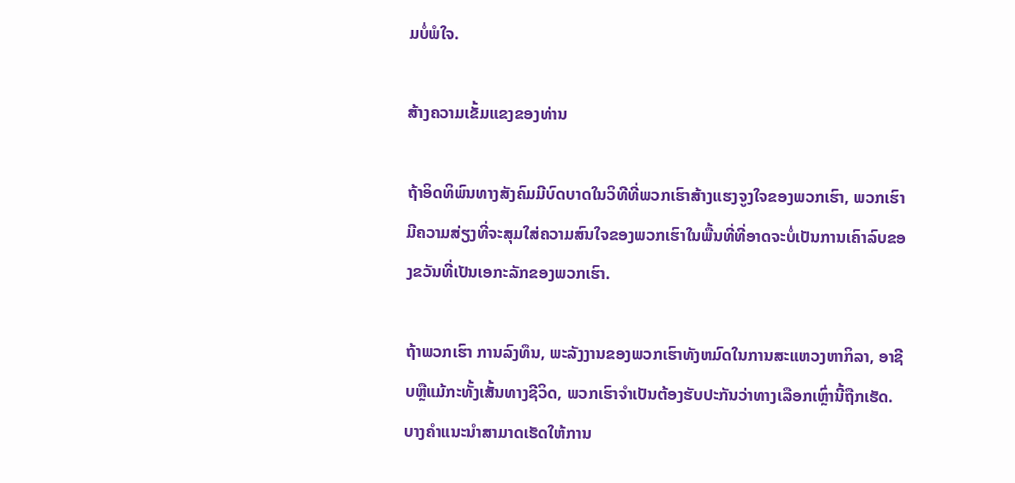ມບໍ່ພໍໃຈ.

ສ້າງຄວາມເຂັ້ມແຂງຂອງທ່ານ

ຖ້າອິດທິພົນທາງສັງຄົມມີບົດບາດໃນວິທີທີ່ພວກເຮົາສ້າງແຮງຈູງໃຈຂອງພວກເຮົາ, ພວກເຮົາມີຄວາມສ່ຽງທີ່ຈະສຸມໃສ່ຄວາມສົນໃຈຂອງພວກເຮົາໃນພື້ນທີ່ທີ່ອາດຈະບໍ່ເປັນການເຄົາລົບຂອງຂວັນທີ່ເປັນເອກະລັກຂອງພວກເຮົາ.

ຖ້າພວກເຮົາ ການລົງທຶນ, ພະລັງງານຂອງພວກເຮົາທັງຫມົດໃນການສະແຫວງຫາກິລາ, ອາຊີບຫຼືແມ້ກະທັ້ງເສັ້ນທາງຊີວິດ, ພວກເຮົາຈໍາເປັນຕ້ອງຮັບປະກັນວ່າທາງເລືອກເຫຼົ່ານີ້ຖືກເຮັດ. ບາງຄໍາແນະນໍາສາມາດເຮັດໃຫ້ການ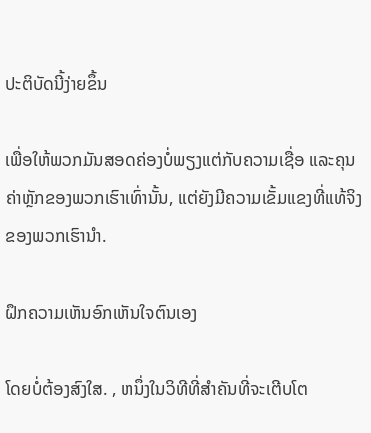ປະຕິບັດນີ້ງ່າຍຂຶ້ນ

ເພື່ອໃຫ້ພວກມັນສອດຄ່ອງບໍ່ພຽງແຕ່ກັບຄວາມເຊື່ອ ແລະຄຸນຄ່າຫຼັກຂອງພວກເຮົາເທົ່ານັ້ນ, ແຕ່ຍັງມີຄວາມເຂັ້ມແຂງທີ່ແທ້ຈິງຂອງພວກເຮົານຳ.

ຝຶກຄວາມເຫັນອົກເຫັນໃຈຕົນເອງ

ໂດຍບໍ່ຕ້ອງສົງໃສ. , ຫນຶ່ງໃນວິທີທີ່ສໍາຄັນທີ່ຈະເຕີບໂຕ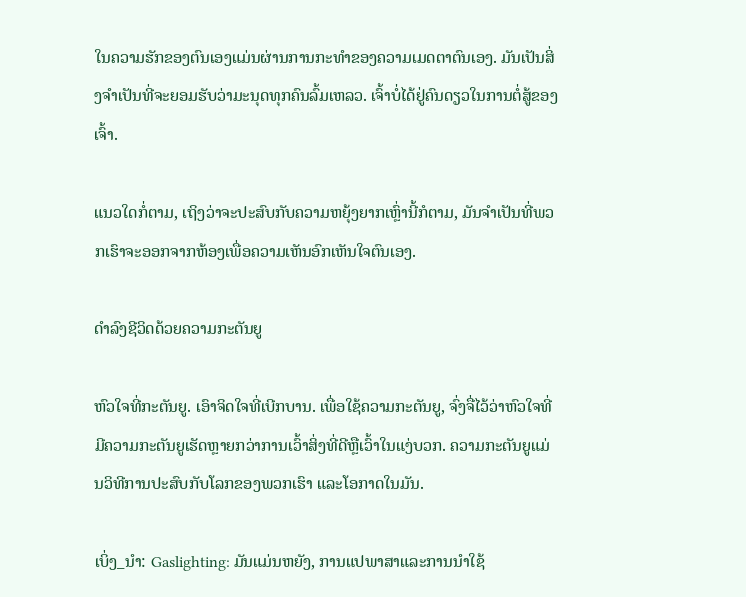ໃນຄວາມຮັກຂອງຕົນເອງແມ່ນຜ່ານການກະທໍາຂອງຄວາມເມດຕາຕົນເອງ. ມັນເປັນສິ່ງຈໍາເປັນທີ່ຈະຍອມຮັບວ່າມະນຸດທຸກຄົນລົ້ມເຫລວ. ເຈົ້າບໍ່ໄດ້ຢູ່ຄົນດຽວໃນການຕໍ່ສູ້ຂອງເຈົ້າ.

ແນວໃດກໍ່ຕາມ, ເຖິງວ່າຈະປະສົບກັບຄວາມຫຍຸ້ງຍາກເຫຼົ່ານີ້ກໍຕາມ, ມັນຈຳເປັນທີ່ພວກເຮົາຈະອອກຈາກຫ້ອງເພື່ອຄວາມເຫັນອົກເຫັນໃຈຕົນເອງ.

ດຳລົງຊີວິດດ້ວຍຄວາມກະຕັນຍູ

ຫົວໃຈທີ່ກະຕັນຍູ. ເອົາຈິດໃຈທີ່ເບີກບານ. ເພື່ອໃຊ້ຄວາມກະຕັນຍູ, ຈົ່ງຈື່ໄວ້ວ່າຫົວໃຈທີ່ມີຄວາມກະຕັນຍູເຮັດຫຼາຍກວ່າການເວົ້າສິ່ງທີ່ດີຫຼືເວົ້າໃນແງ່ບວກ. ຄວາມກະຕັນຍູແມ່ນວິທີການປະສົບກັບໂລກຂອງພວກເຮົາ ແລະໂອກາດໃນມັນ.

ເບິ່ງ_ນຳ: Gaslighting: ມັນແມ່ນຫຍັງ, ການແປພາສາແລະການນໍາໃຊ້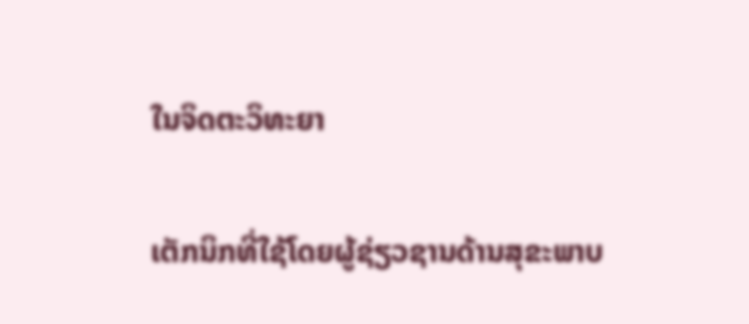ໃນຈິດຕະວິທະຍາ

ເຕັກນິກທີ່ໃຊ້ໂດຍຜູ້ຊ່ຽວຊານດ້ານສຸຂະພາບ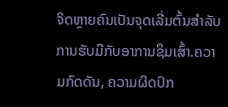ຈິດຫຼາຍຄົນເປັນຈຸດເລີ່ມຕົ້ນສໍາລັບການຮັບມືກັບອາການຊຶມເສົ້າ.ຄວາມກົດດັນ, ຄວາມຜິດປົກ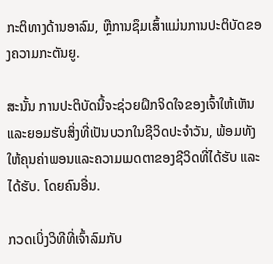ກະຕິທາງດ້ານອາລົມ, ຫຼືການຊຶມເສົ້າແມ່ນການປະຕິບັດຂອງຄວາມກະຕັນຍູ.

ສະນັ້ນ ການປະຕິບັດນີ້ຈະຊ່ວຍຝຶກຈິດໃຈຂອງເຈົ້າໃຫ້ເຫັນ ແລະຍອມຮັບສິ່ງທີ່ເປັນບວກໃນຊີວິດປະຈໍາວັນ, ພ້ອມທັງໃຫ້ຄຸນຄ່າພອນແລະຄວາມເມດຕາຂອງຊີວິດທີ່ໄດ້ຮັບ ແລະໄດ້ຮັບ. ໂດຍຄົນອື່ນ.

ກວດເບິ່ງວິທີທີ່ເຈົ້າລົມກັບ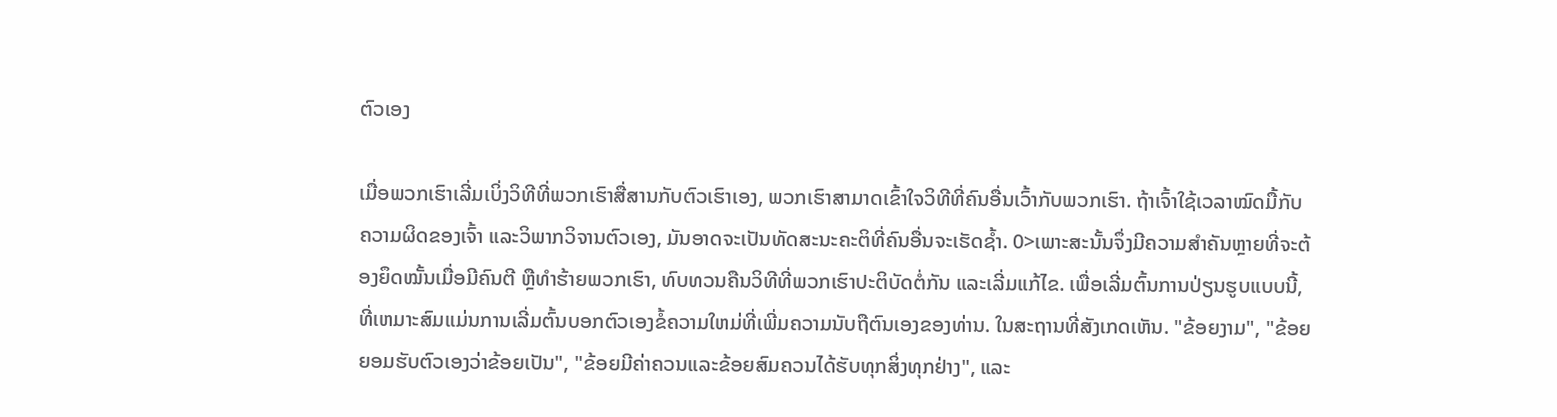ຕົວເອງ

ເມື່ອພວກເຮົາເລີ່ມເບິ່ງວິທີທີ່ພວກເຮົາສື່ສານກັບຕົວເຮົາເອງ, ພວກເຮົາສາມາດເຂົ້າໃຈວິທີທີ່ຄົນອື່ນເວົ້າກັບພວກເຮົາ. ຖ້າເຈົ້າໃຊ້ເວລາໝົດມື້ກັບຄວາມຜິດຂອງເຈົ້າ ແລະວິພາກວິຈານຕົວເອງ, ມັນອາດຈະເປັນທັດສະນະຄະຕິທີ່ຄົນອື່ນຈະເຮັດຊ້ຳ. 0>ເພາະສະນັ້ນຈຶ່ງມີຄວາມສຳຄັນຫຼາຍທີ່ຈະຕ້ອງຍຶດໝັ້ນເມື່ອມີຄົນຕີ ຫຼືທຳຮ້າຍພວກເຮົາ, ທົບທວນຄືນວິທີທີ່ພວກເຮົາປະຕິບັດຕໍ່ກັນ ແລະເລີ່ມແກ້ໄຂ. ເພື່ອເລີ່ມຕົ້ນການປ່ຽນຮູບແບບນີ້, ທີ່ເຫມາະສົມແມ່ນການເລີ່ມຕົ້ນບອກຕົວເອງຂໍ້ຄວາມໃຫມ່ທີ່ເພີ່ມຄວາມນັບຖືຕົນເອງຂອງທ່ານ. ໃນສະຖານທີ່ສັງເກດເຫັນ. "ຂ້ອຍງາມ", "ຂ້ອຍຍອມຮັບຕົວເອງວ່າຂ້ອຍເປັນ", "ຂ້ອຍມີຄ່າຄວນແລະຂ້ອຍສົມຄວນໄດ້ຮັບທຸກສິ່ງທຸກຢ່າງ", ແລະ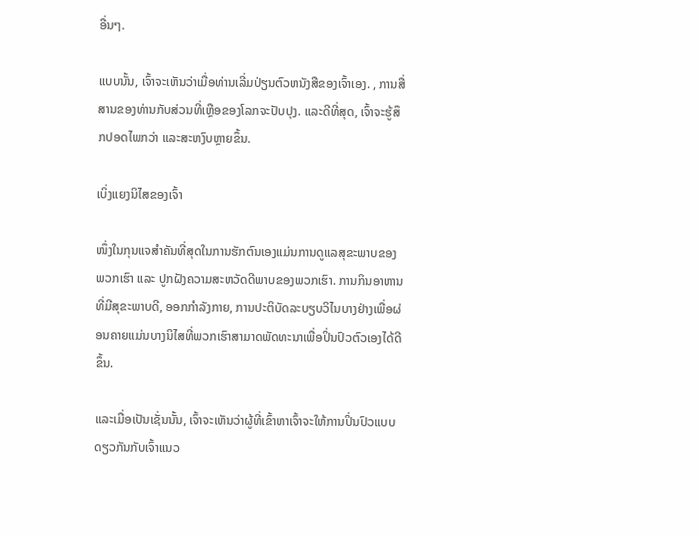ອື່ນໆ.

ແບບນັ້ນ, ເຈົ້າຈະເຫັນວ່າເມື່ອທ່ານເລີ່ມປ່ຽນຕົວຫນັງສືຂອງເຈົ້າເອງ. , ການສື່ສານຂອງທ່ານກັບສ່ວນທີ່ເຫຼືອຂອງໂລກຈະປັບປຸງ. ແລະດີທີ່ສຸດ, ເຈົ້າຈະຮູ້ສຶກປອດໄພກວ່າ ແລະສະຫງົບຫຼາຍຂຶ້ນ.

ເບິ່ງແຍງນິໄສຂອງເຈົ້າ

ໜຶ່ງໃນກຸນແຈສຳຄັນທີ່ສຸດໃນການຮັກຕົນເອງແມ່ນການດູແລສຸຂະພາບຂອງພວກເຮົາ ແລະ ປູກຝັງຄວາມສະຫວັດດີພາບຂອງພວກເຮົາ. ການກິນອາຫານທີ່ມີສຸຂະພາບດີ, ອອກກໍາລັງກາຍ, ການປະຕິບັດລະບຽບວິໄນບາງຢ່າງເພື່ອຜ່ອນຄາຍແມ່ນບາງນິໄສທີ່ພວກເຮົາສາມາດພັດທະນາເພື່ອປິ່ນປົວຕົວເອງໄດ້ດີຂຶ້ນ.

ແລະເມື່ອເປັນເຊັ່ນນັ້ນ, ເຈົ້າຈະເຫັນວ່າຜູ້ທີ່ເຂົ້າຫາເຈົ້າຈະໃຫ້ການປິ່ນປົວແບບດຽວກັນກັບເຈົ້າແນວ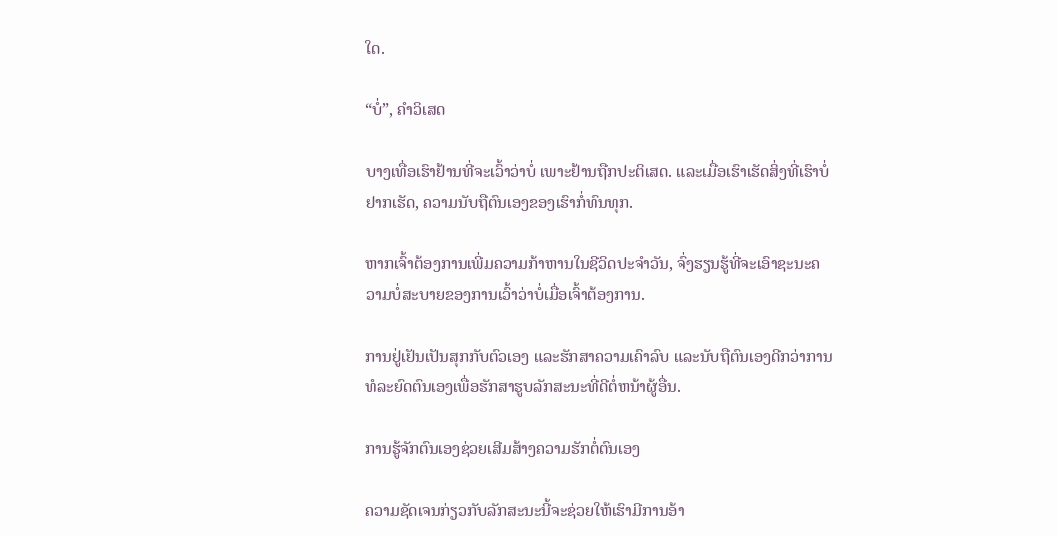ໃດ.

“ບໍ່”, ຄໍາວິເສດ

ບາງເທື່ອເຮົາຢ້ານທີ່ຈະເວົ້າວ່າບໍ່ ເພາະຢ້ານຖືກປະຕິເສດ. ແລະເມື່ອເຮົາເຮັດສິ່ງທີ່ເຮົາບໍ່ຢາກເຮັດ, ຄວາມນັບຖືຕົນເອງຂອງເຮົາກໍ່ທົນທຸກ.

ຫາກເຈົ້າຕ້ອງການເພີ່ມຄວາມກ້າຫານໃນຊີວິດປະຈຳວັນ, ຈົ່ງຮຽນຮູ້ທີ່ຈະເອົາຊະນະຄວາມບໍ່ສະບາຍຂອງການເວົ້າວ່າບໍ່ເມື່ອເຈົ້າຕ້ອງການ.

ການຢູ່ເຢັນເປັນສຸກກັບຕົວເອງ ແລະຮັກສາຄວາມເຄົາລົບ ແລະນັບຖືຕົນເອງດີກວ່າການທໍລະຍົດຕົນເອງເພື່ອຮັກສາຮູບລັກສະນະທີ່ດີຕໍ່ຫນ້າຜູ້ອື່ນ.

ການຮູ້ຈັກຕົນເອງຊ່ວຍເສີມສ້າງຄວາມຮັກຕໍ່ຕົນເອງ

ຄວາມຊັດເຈນກ່ຽວກັບລັກສະນະນີ້ຈະຊ່ວຍໃຫ້ເຮົາມີການອ້າ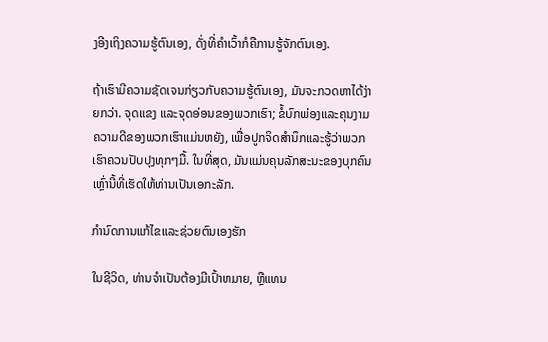ງອີງເຖິງຄວາມຮູ້ຕົນເອງ, ດັ່ງທີ່ຄຳເວົ້າກໍຄືການຮູ້ຈັກຕົນເອງ.

ຖ້າເຮົາມີຄວາມຊັດເຈນກ່ຽວກັບຄວາມຮູ້ຕົນເອງ, ມັນຈະກວດຫາໄດ້ງ່າຍກວ່າ. ຈຸດແຂງ ແລະຈຸດອ່ອນຂອງພວກເຮົາ; ຂໍ້ບົກພ່ອງແລະຄຸນງາມຄວາມດີຂອງພວກເຮົາແມ່ນຫຍັງ, ເພື່ອປູກຈິດສໍານຶກແລະຮູ້ວ່າພວກເຮົາຄວນປັບປຸງທຸກໆມື້. ໃນທີ່ສຸດ, ມັນແມ່ນຄຸນລັກສະນະຂອງບຸກຄົນເຫຼົ່ານີ້ທີ່ເຮັດໃຫ້ທ່ານເປັນເອກະລັກ.

ກໍານົດການແກ້ໄຂແລະຊ່ວຍຕົນເອງຮັກ

ໃນຊີວິດ, ທ່ານຈໍາເປັນຕ້ອງມີເປົ້າຫມາຍ, ຫຼືແທນ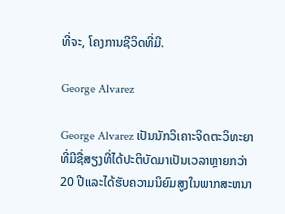ທີ່ຈະ, ໂຄງການຊີວິດທີ່ມີ.

George Alvarez

George Alvarez ເປັນນັກວິເຄາະຈິດຕະວິທະຍາທີ່ມີຊື່ສຽງທີ່ໄດ້ປະຕິບັດມາເປັນເວລາຫຼາຍກວ່າ 20 ປີແລະໄດ້ຮັບຄວາມນິຍົມສູງໃນພາກສະຫນາ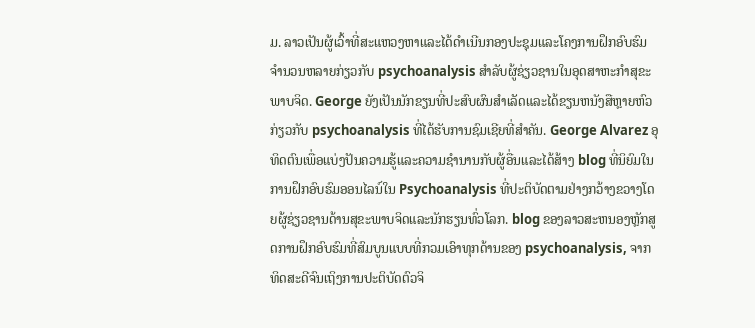ມ. ລາວເປັນຜູ້ເວົ້າທີ່ສະແຫວງຫາແລະໄດ້ດໍາເນີນກອງປະຊຸມແລະໂຄງການຝຶກອົບຮົມຈໍານວນຫລາຍກ່ຽວກັບ psychoanalysis ສໍາລັບຜູ້ຊ່ຽວຊານໃນອຸດສາຫະກໍາສຸຂະພາບຈິດ. George ຍັງເປັນນັກຂຽນທີ່ປະສົບຜົນສໍາເລັດແລະໄດ້ຂຽນຫນັງສືຫຼາຍຫົວກ່ຽວກັບ psychoanalysis ທີ່ໄດ້ຮັບການຊົມເຊີຍທີ່ສໍາຄັນ. George Alvarez ອຸທິດຕົນເພື່ອແບ່ງປັນຄວາມຮູ້ແລະຄວາມຊໍານານກັບຜູ້ອື່ນແລະໄດ້ສ້າງ blog ທີ່ນິຍົມໃນການຝຶກອົບຮົມອອນໄລນ໌ໃນ Psychoanalysis ທີ່ປະຕິບັດຕາມຢ່າງກວ້າງຂວາງໂດຍຜູ້ຊ່ຽວຊານດ້ານສຸຂະພາບຈິດແລະນັກຮຽນທົ່ວໂລກ. blog ຂອງລາວສະຫນອງຫຼັກສູດການຝຶກອົບຮົມທີ່ສົມບູນແບບທີ່ກວມເອົາທຸກດ້ານຂອງ psychoanalysis, ຈາກທິດສະດີຈົນເຖິງການປະຕິບັດຕົວຈິ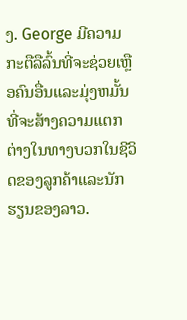ງ. George ມີຄວາມກະຕືລືລົ້ນທີ່ຈະຊ່ວຍເຫຼືອຄົນອື່ນແລະມຸ່ງຫມັ້ນທີ່ຈະສ້າງຄວາມແຕກຕ່າງໃນທາງບວກໃນຊີວິດຂອງລູກຄ້າແລະນັກຮຽນຂອງລາວ.